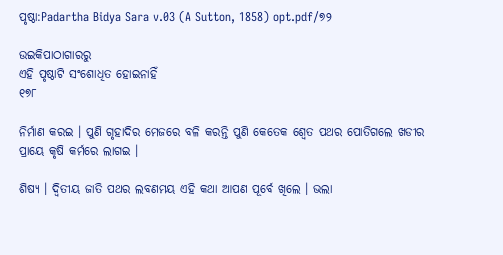ପୃଷ୍ଠା:Padartha Bidya Sara v.03 (A Sutton, 1858) opt.pdf/୭୨

ଉଇକିପାଠାଗାର‌ରୁ
ଏହି ପୃଷ୍ଠାଟି ସଂଶୋଧିତ ହୋଇନାହିଁ
୧୭୮

ନିର୍ମାଣ କରଇ । ପୁଣି ଗୃହାଦିର ମେଜରେ ବଳି କରନ୍ତି ପୁଣି କେତେକ ଶ୍ୱେତ ପଥର ପୋତିଗଲେ ଖଡୀର ପ୍ରାୟେ କୃଷି କର୍ମରେ ଲାଗଇ ।

ଶିଷ୍ୟ । ଦ୍ୱିତୀୟ ଜାତି ପଥର ଲବଣମୟ ଏହି କଥା ଆପଣ ପୂର୍ବେ ଖିଲେ । ଭଲା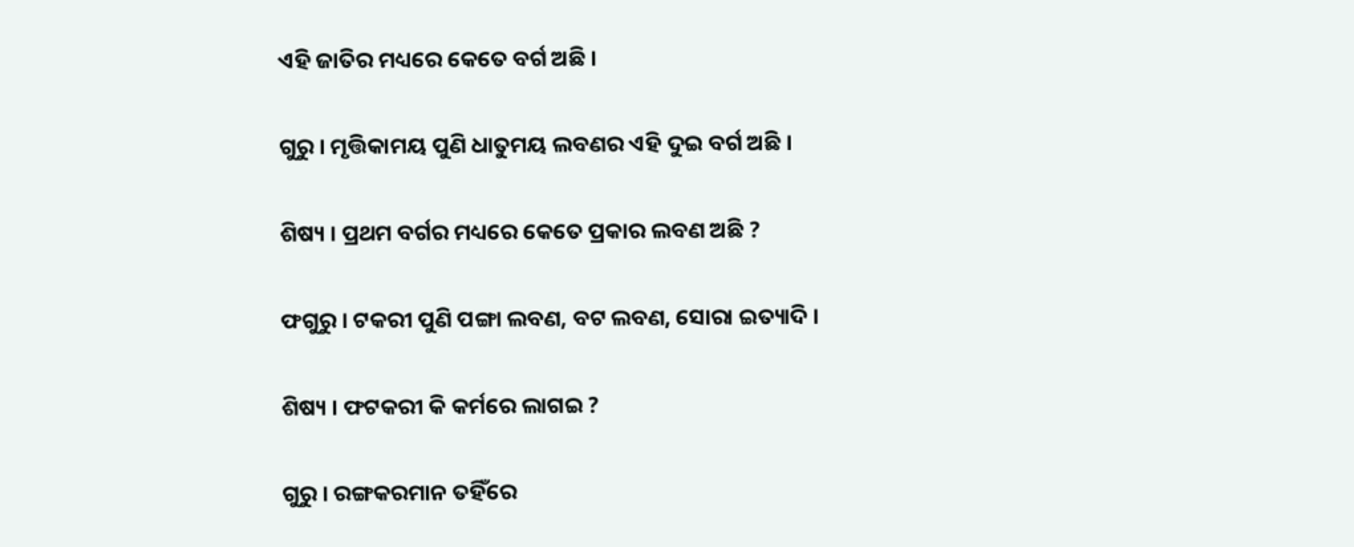ଏହି ଜାତିର ମଧ୍ୟରେ କେତେ ବର୍ଗ ଅଛି ।

ଗୁରୁ । ମୃତ୍ତିକାମୟ ପୁଣି ଧାତୁମୟ ଲବଣର ଏହି ଦୁଇ ବର୍ଗ ଅଛି ।

ଶିଷ୍ୟ । ପ୍ରଥମ ବର୍ଗର ମଧ୍ୟରେ କେତେ ପ୍ରକାର ଲବଣ ଅଛି ?

ଫଗୁରୁ । ଟକରୀ ପୁଣି ପଙ୍ଗା ଲବଣ, ବଟ ଲବଣ, ସୋରା ଇତ୍ୟାଦି ।

ଶିଷ୍ୟ । ଫଟକରୀ କି କର୍ମରେ ଲାଗଇ ?

ଗୁରୁ । ରଙ୍ଗକରମାନ ତହିଁରେ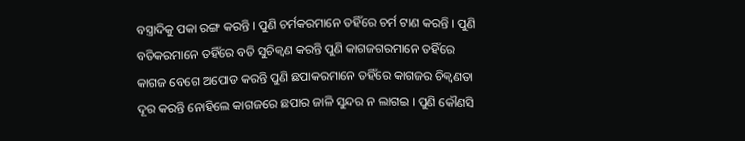ବସ୍ତ୍ରାଦିକୁ ପକା ରଙ୍ଗ କରନ୍ତି । ପୁଣି ଚର୍ମକରମାନେ ତହିଁରେ ଚର୍ମ ଟାଣ କରନ୍ତି । ପୁଣି ବତିକରମାନେ ତହିଁରେ ବତି ସୁଚିକ୍ୱଣ କରନ୍ତି ପୁଣି କାଗଜଗରମାନେ ତହିଁରେ କାଗଜ ବେଗେ ଅପୋଡ କରନ୍ତି ପୁଣି ଛପାକରମାନେ ତହିଁରେ କାଗଜର ଚିକ୍ୱଣତା ଦୂର କରନ୍ତି ନୋହିଲେ କାଗଜରେ ଛପାର ଜାଳି ସୁନ୍ଦର ନ ଲାଗଇ । ପୁଣି କୌଣସି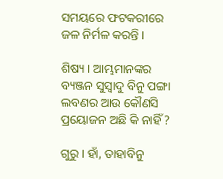ସମୟରେ ଫଟକରୀରେ ଜଳ ନିର୍ମଳ କରନ୍ତି ।

ଶିଷ୍ୟ । ଆମ୍ଭମାନଙ୍କର ବ୍ୟଞ୍ଜନ ସୁସ୍ୱାଦୁ ବିନୁ ପଙ୍ଗା ଲବଣର ଆଉ କୌଣସି ପ୍ରୟୋଜନ ଅଛି କି ନାହିଁ ?

ଗୁରୁ । ହାଁ, ତାହାବିନୁ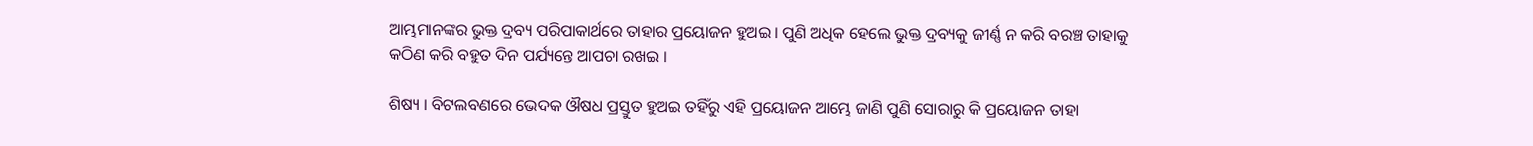ଆମ୍ଭମାନଙ୍କର ଭୁକ୍ତ ଦ୍ରବ୍ୟ ପରିପାକାର୍ଥରେ ତାହାର ପ୍ରୟୋଜନ ହୁଅଇ । ପୁଣି ଅଧିକ ହେଲେ ଭୁକ୍ତ ଦ୍ରବ୍ୟକୁ ଜୀର୍ଣ୍ଣ ନ କରି ବରଞ୍ଚ ତାହାକୁ କଠିଣ କରି ବହୁତ ଦିନ ପର୍ଯ୍ୟନ୍ତେ ଆପଚା ରଖଇ ।

ଶିଷ୍ୟ । ବିଟଲବଣରେ ଭେଦକ ଔଷଧ ପ୍ରସ୍ତୁତ ହୁଅଇ ତହିଁରୁ ଏହି ପ୍ରୟୋଜନ ଆମ୍ଭେ ଜାଣି ପୁଣି ସୋରାରୁ କି ପ୍ରୟୋଜନ ତାହା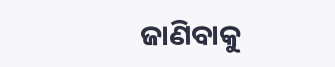ଜାଣିବାକୁ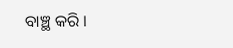ବାଞ୍ଛ କରି ।